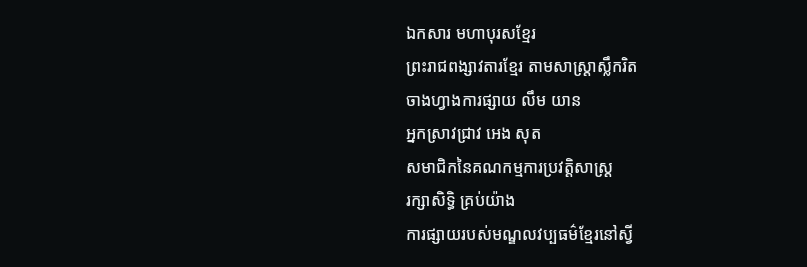ឯកសារ មហាបុរសខ្មែរ
ព្រះរាជពង្សាវតារខ្មែរ តាមសាស្ដ្រាស្លឹករិត
ចាងហ្វាងការផ្សាយ លឹម យាន
អ្នកស្រាវជ្រាវ អេង សុត
សមាជិកនៃគណកម្មការប្រវត្ដិសាស្ដ្រ
រក្សាសិទ្ធិ គ្រប់យ៉ាង
ការផ្សាយរបស់មណ្ឌលវប្បធម៌ខ្មែរនៅស្វី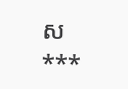ស
***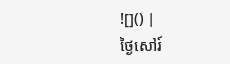![]() |
ថ្ងៃសៅរ៍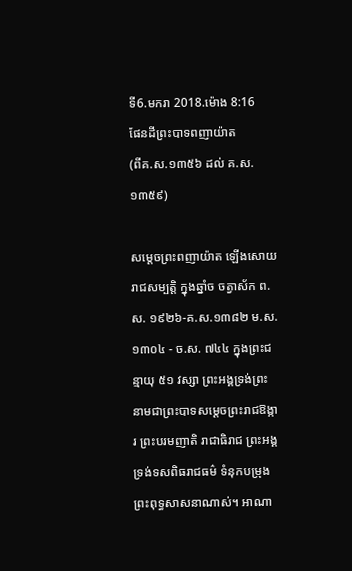ទី6.មករា 2018.ម៉ោង 8:16
ផែនដីព្រះបាទពញាយ៉ាត
(ពីគ.ស.១៣៥៦ ដល់ គ.ស.១៣៥៩)

សម្ដេចព្រះពញាយ៉ាត ឡើងសោយរាជសម្បត្តិ ក្នុងឆ្នាំច ចត្វាស័ក ព.ស. ១៩២៦-គ.ស.១៣៨២ ម.ស. ១៣០៤ - ច.ស. ៧៤៤ ក្នុងព្រះជន្មាយុ ៥១ វស្សា ព្រះអង្គទ្រង់ព្រះនាមជាព្រះបាទសម្ដេចព្រះរាជឱង្ការ ព្រះបរមញាតិ រាជាធិរាជ ព្រះអង្គទ្រង់ទសពិធរាជធម៌ ទំនុកបម្រុងព្រះពុទ្ធសាសនាណាស់។ អាណា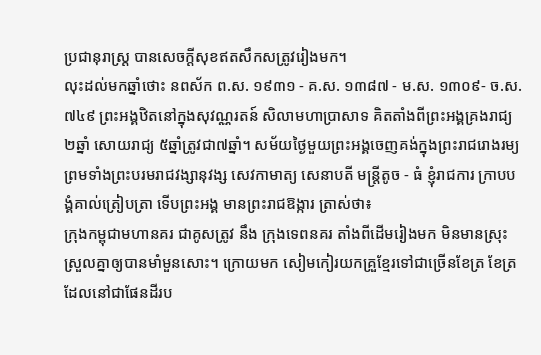ប្រជានុរាស្ត្រ បានសេចក្ដីសុខឥតសឹកសត្រូវរៀងមក។
លុះដល់មកឆ្នាំថោះ នពស័ក ព.ស. ១៩៣១ - គ.ស. ១៣៨៧ - ម.ស. ១៣០៩- ច.ស. ៧៤៩ ព្រះអង្គឋិតនៅក្នុងសុវណ្ណរតន៍ សិលាមហាប្រាសាទ គិតតាំងពីព្រះអង្គគ្រងរាជ្យ ២ឆ្នាំ សោយរាជ្យ ៥ឆ្នាំត្រូវជា៧ឆ្នាំ។ សម័យថ្ងៃមួយព្រះអង្គចេញគង់ក្នុងព្រះរាជរោងរម្យ ព្រមទាំងព្រះបរមរាជវង្សានុវង្ស សេវកាមាត្យ សេនាបតី មន្ត្រីតូច - ធំ ខ្ញុំរាជការ ក្រាបបង្គំគាល់ត្រៀបត្រា ទើបព្រះអង្គ មានព្រះរាជឱង្ការ ត្រាស់ថា៖
ក្រុងកម្ពុជាមហានគរ ជាគូសត្រូវ នឹង ក្រុងទេពនគរ តាំងពីដើមរៀងមក មិនមានស្រុះស្រួលគ្នាឲ្យបានមាំមួនសោះ។ ក្រោយមក សៀមកៀរយកគ្រួខ្មែរទៅជាច្រើនខែត្រ ខែត្រដែលនៅជាផែនដីរប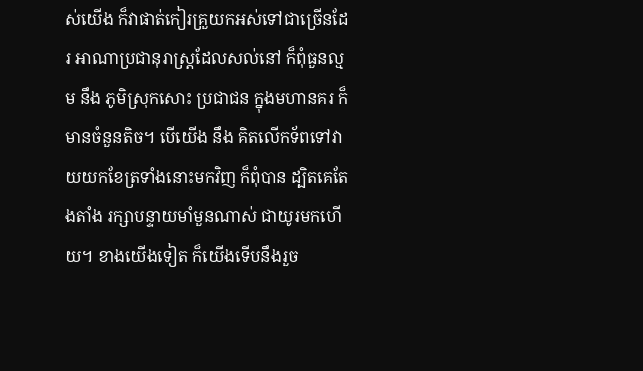ស់យើង ក៏វាផាត់កៀរគ្រួយកអស់ទៅជាច្រើនដែរ អាណាប្រជានុរាស្ត្រដែលសល់នៅ ក៏ពុំធួនល្មម នឹង ភូមិស្រុកសោះ ប្រជាជន ក្នុងមហានគរ ក៏មានចំនួនតិច។ បើយើង នឹង គិតលើកទ័ពទៅវាយយកខែត្រទាំងនោះមកវិញ ក៏ពុំបាន ដ្បិតគេតែងតាំង រក្សាបន្ទាយមាំមួនណាស់ ជាយូរមកហើយ។ ខាងយើងទៀត ក៏យើងទើបនឹងរួច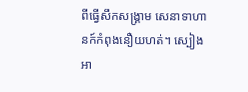ពីធ្វើសឹកសង្គ្រាម សេនាទាហានក៍កំពុងនឿយហត់។ ស្បៀងអា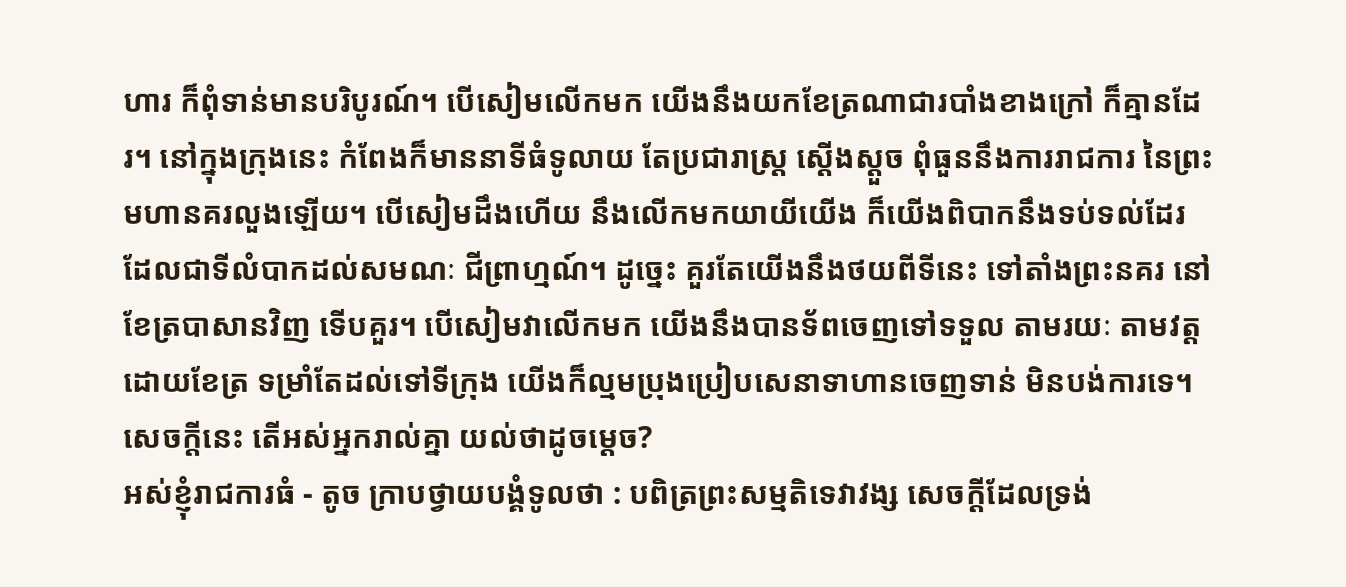ហារ ក៏ពុំទាន់មានបរិបូរណ៍។ បើសៀមលើកមក យើងនឹងយកខែត្រណាជារបាំងខាងក្រៅ ក៏គ្មានដែរ។ នៅក្នុងក្រុងនេះ កំពែងក៏មាននាទីធំទូលាយ តែប្រជារាស្ត្រ ស្ដើងស្ដួច ពុំធួននឹងការរាជការ នៃព្រះមហានគរលួងឡើយ។ បើសៀមដឹងហើយ នឹងលើកមកយាយីយើង ក៏យើងពិបាកនឹងទប់ទល់ដែរ ដែលជាទីលំបាកដល់សមណៈ ជីព្រាហ្មណ៍។ ដូច្នេះ គួរតែយើងនឹងថយពីទីនេះ ទៅតាំងព្រះនគរ នៅខែត្របាសានវិញ ទើបគួរ។ បើសៀមវាលើកមក យើងនឹងបានទ័ពចេញទៅទទួល តាមរយៈ តាមវត្តដោយខែត្រ ទម្រាំតែដល់ទៅទីក្រុង យើងក៏ល្មមប្រុងប្រៀបសេនាទាហានចេញទាន់ មិនបង់ការទេ។
សេចក្ដីនេះ តើអស់អ្នករាល់គ្នា យល់ថាដូចម្ដេច?
អស់ខ្ញុំរាជការធំ - តូច ក្រាបថ្វាយបង្គំទូលថា : បពិត្រព្រះសម្មតិទេវាវង្ស សេចក្ដីដែលទ្រង់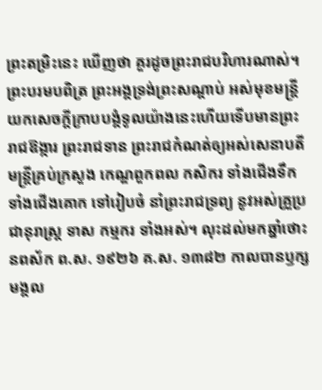ព្រះតម្រិះនេះ ឃើញថា គួរដូចព្រះរាជបរិហារណាស់។
ព្រះបរមបពិត្រ ព្រះអង្គទ្រង់ព្រះសណ្ដាប់ អស់មុខមន្ត្រី យកសេចក្ដីក្រាបបង្គំទូលយ៉ាងនេះហើយទើបមានព្រះរាជឱង្ការ ព្រះរាជទាន ព្រះរាជកំណត់ឲ្យអស់សេនាបតី មន្ត្រីគ្រប់ក្រសួង កេណ្ឌពួកពល កសិករ ទាំងជើងទឹក ទាំងជើងគោក ទៅរៀបចំ នាំព្រះរាជទ្រព្យ នូវអស់គ្រួប្រជានុរាស្ត្រ ទាស កម្មករ ទាំងអស់។ លុះដល់មកឆ្នាំថោះ នពស័ក ព.ស. ១៩២៦ គ.ស. ១៣៨២ កាលបានឫក្សមង្គល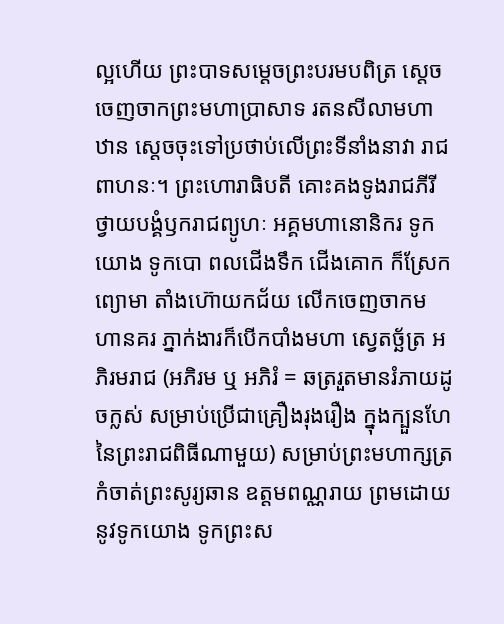ល្អហើយ ព្រះបាទសម្ដេចព្រះបរមបពិត្រ ស្ដេចចេញចាកព្រះមហាប្រាសាទ រតនសីលាមហាឋាន ស្ដេចចុះទៅប្រថាប់លើព្រះទីនាំងនាវា រាជពាហនៈ។ ព្រះហោរាធិបតី គោះគងទូងរាជភីរី ថ្វាយបង្គំឫករាជព្យូហៈ អគ្គមហានោនិករ ទូកយោង ទូកបោ ពលជើងទឹក ជើងគោក ក៏ស្រែកព្យោមា តាំងហ៊ោយកជ័យ លើកចេញចាកមហានគរ ភ្នាក់ងារក៏បើកបាំងមហា ស្វេតច្ឆ័ត្រ អភិរមរាជ (អភិរម ឬ អភិរំ = ឆត្ររួតមានរំភាយដូចក្លស់ សម្រាប់ប្រើជាគ្រឿងរុងរឿង ក្នុងក្បួនហែនៃព្រះរាជពិធីណាមួយ) សម្រាប់ព្រះមហាក្សត្រ កំចាត់ព្រះសូរ្យឆាន ឧត្តមពណ្ណរាយ ព្រមដោយនូវទូកយោង ទូកព្រះស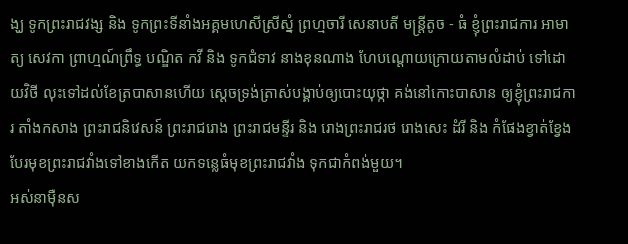ង្ឃ ទូកព្រះរាជវង្ស និង ទូកព្រះទីនាំងអគ្គមហេសីស្រីស្នំ ព្រហ្មចារី សេនាបតី មន្ត្រីតូច - ធំ ខ្ញុំព្រះរាជការ អាមាត្យ សេវកា ព្រាហ្មណ៍ព្រឹទ្ធ បណ្ឌិត កវី និង ទូកជំទាវ នាងខុនណាង ហែបណ្ដោយក្រោយតាមលំដាប់ ទៅដោយវិថី លុះទៅដល់ខែត្របាសានហើយ ស្ដេចទ្រង់ត្រាស់បង្គាប់ឲ្យបោះយុថ្កា គង់នៅកោះបាសាន ឲ្យខ្ញុំព្រះរាជការ តាំងកសាង ព្រះរាជនិវេសន៍ ព្រះរាជរោង ព្រះរាជមន្ទីរ និង រោងព្រះរាជរថ រោងសេះ ដំរី និង កំផែងខ្វាត់ខ្វែង បែរមុខព្រះរាជវាំងទៅខាងកើត យកទន្លេធំមុខព្រះរាជវាំង ទុកជាកំពង់មួយ។
អស់នាម៉ឺនស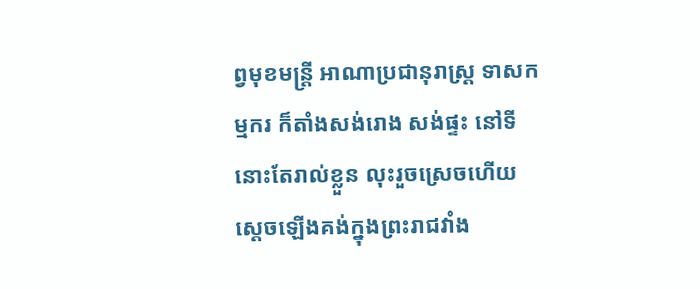ព្វមុខមន្ត្រី អាណាប្រជានុរាស្ត្រ ទាសកម្មករ ក៏តាំងសង់រោង សង់ផ្ទះ នៅទីនោះតែរាល់ខ្លួន លុះរួចស្រេចហើយ ស្ដេចឡើងគង់ក្នុងព្រះរាជវាំង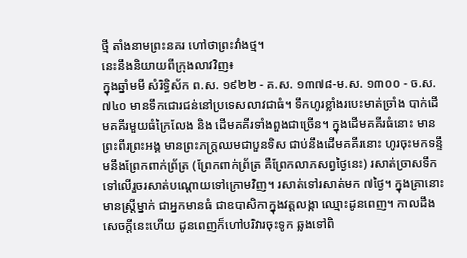ថ្មី តាំងនាមព្រះនគរ ហៅថាព្រះវាំងថ្ម។
នេះនឹងនិយាយពីក្រុងលាវវិញ៖
ក្នុងឆ្នាំមមី សំរិទ្ធិស័ក ព.ស. ១៩២២ - គ.ស. ១៣៧៨-ម.ស. ១៣០០ - ច.ស. ៧៤០ មានទឹកជោរជន់នៅប្រទេសលាវជាធំ។ ទឹកហូរខ្លាំងរបេះមាត់ច្រាំង បាក់ដើមគគីរមួយធំក្រៃលែង និង ដើមគគីរទាំងពួងជាច្រើន។ ក្នុងដើមគគីរធំនោះ មានព្រះពីរព្រះអង្គ មានព្រះភក្ដ្រឈមជាបួនទិស ជាប់នឹងដើមគគីរនោះ ហូរចុះមកទន្ទឹមនឹងព្រែកពាក់ព្រ័ត្រ (ព្រែកពាក់ព្រ័ត្រ គឺព្រែកលាភសព្វថ្ងៃនេះ) រសាត់ច្រាសទឹកទៅលើរួចរសាត់បណ្ដោយទៅក្រោមវិញ។ រសាត់ទៅរសាត់មក ៧ថ្ងៃ។ ក្នុងគ្រានោះមានស្ត្រីម្នាក់ ជាអ្នកមានធំ ជាឧបាសិកាក្នុងវត្តលង្កា ឈ្មោះដូនពេញ។ កាលដឹងសេចក្ដីនេះហើយ ដូនពេញក៏ហៅបរិវារចុះទូក ឆ្លងទៅពិ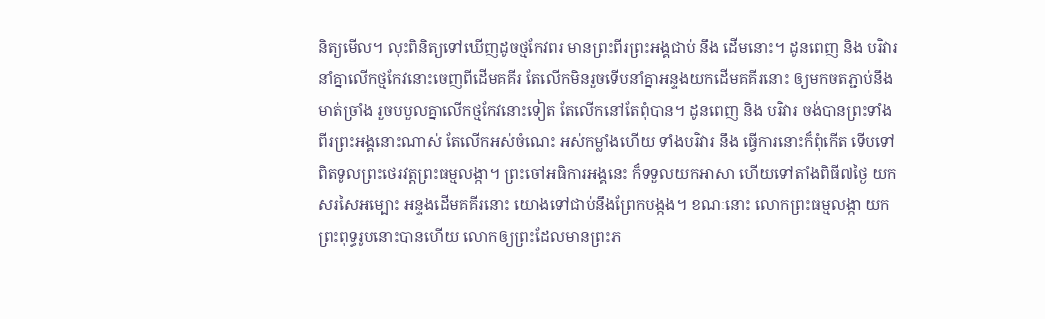និត្យមើល។ លុះពិនិត្យទៅឃើញដូចថ្មកែវពរ មានព្រះពីរព្រះអង្គជាប់ នឹង ដើមនោះ។ ដូនពេញ និង បរិវារ នាំគ្នាលើកថ្មកែវនោះចេញពីដើមគគីរ តែលើកមិនរួចទើបនាំគ្នាអន្ទងយកដើមគគីរនោះ ឲ្យមកចតភ្ជាប់នឹងមាត់ច្រាំង រួចបបួលគ្នាលើកថ្មកែវនោះទៀត តែលើកនៅតែពុំបាន។ ដូនពេញ និង បរិវារ ចង់បានព្រះទាំងពីរព្រះអង្គនោះណាស់ តែលើកអស់ចំណេះ អស់កម្លាំងហើយ ទាំងបរិវារ នឹង ធ្វើការនោះក៏ពុំកើត ទើបទៅពិតទូលព្រះថេរវត្តព្រះធម្មលង្កា។ ព្រះចៅអធិការអង្គនេះ ក៏ទទួលយកអាសា ហើយទៅតាំងពិធី៧ថ្ងៃ យកសរសៃអម្បោះ អន្ទងដើមគគីរនោះ យោងទៅជាប់នឹងព្រែកបង្កង។ ខណៈនោះ លោកព្រះធម្មលង្កា យកព្រះពុទ្ធរូបនោះបានហើយ លោកឲ្យព្រះដែលមានព្រះភ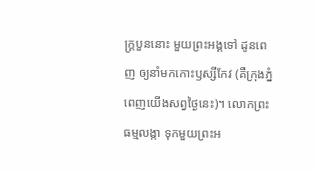ក្ដ្របួននោះ មួយព្រះអង្គទៅ ដូនពេញ ឲ្យនាំមកកោះឫស្សីកែវ (គឺក្រុងភ្នំពេញយើងសព្វថ្ងៃនេះ)។ លោកព្រះធម្មលង្កា ទុកមួយព្រះអ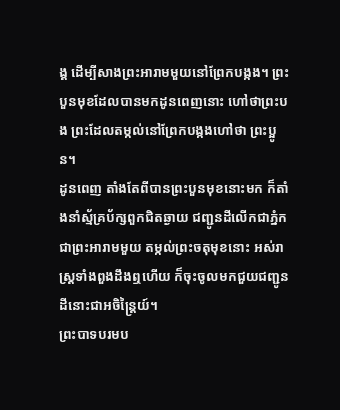ង្គ ដើម្បីសាងព្រះអារាមមួយនៅព្រែកបង្កង។ ព្រះបួនមុខដែលបានមកដូនពេញនោះ ហៅថាព្រះបង ព្រះដែលតម្កល់នៅព្រែកបង្កងហៅថា ព្រះប្អូន។
ដូនពេញ តាំងតែពីបានព្រះបួនមុខនោះមក ក៏តាំងនាំស្ម័គ្រប័ក្សពួកជិតឆ្ងាយ ជញ្ជូនដីលើកជាភ្នំកជាព្រះអារាមមួយ តម្កល់ព្រះចតុមុខនោះ អស់រាស្ត្រទាំងពួងដឹងឮហើយ ក៏ចុះចូលមកជួយជញ្ជូនដីនោះជាអចិន្ត្រៃយ៍។
ព្រះបាទបរមប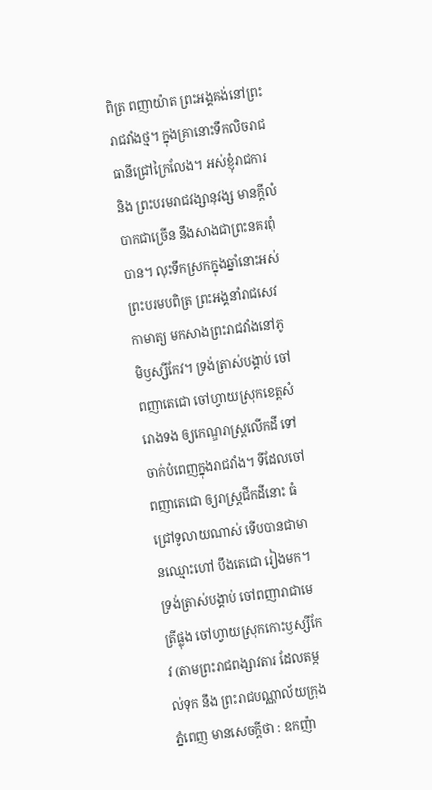ពិត្រ ពញាយ៉ាត ព្រះអង្គគង់នៅព្រះរាជវាំងថ្ម។ ក្នុងគ្រានោះទឹកលិចរាជធានីជ្រៅក្រៃលែង។ អស់ខ្ញុំរាជការ និង ព្រះបរមរាជវង្សានុវង្ស មានក្ដីលំបាកជាច្រើន នឹងសាងជាព្រះនគរពុំបាន។ លុះទឹកស្រកក្នុងឆ្នាំនោះអស់ ព្រះបរមបពិត្រ ព្រះអង្គនាំរាជសេវកាមាត្យ មកសាងព្រះរាជវាំងនៅភូមិឫស្សីកែវ។ ទ្រង់ត្រាស់បង្គាប់ ចៅពញាតេជោ ចៅហ្វាយស្រុកខេត្តសំរោងទង ឲ្យកេណ្ឌរាស្ត្រលើកដី ទៅចាក់បំពេញក្នុងរាជវាំង។ ទីដែលចៅពញាតេជោ ឲ្យរាស្ត្រជីកដីនោះ ធំជ្រៅទូលាយណាស់ ទើបបានជាមានឈ្មោះហៅ បឹងតេជោ រៀងមក។ ទ្រង់ត្រាស់បង្គាប់ ចៅពញារាជាមេត្រីផ្លុង ចៅហ្វាយស្រុកកោះឫស្សីកែវ (តាមព្រះរាជពង្សាវតារ ដែលតម្កល់ទុក នឹង ព្រះរាជបណ្ណាល័យក្រុងភ្នំពេញ មានសេចក្ដីថា : ឧកញ៉ា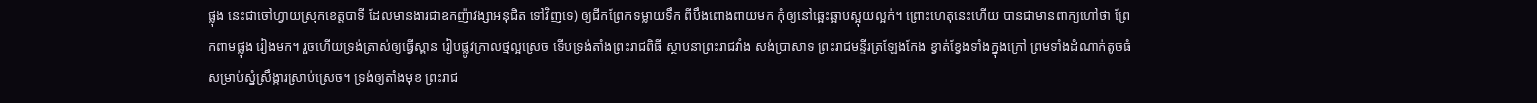ផ្លុង នេះជាចៅហ្វាយស្រុកខេត្តបាទី ដែលមានងារជាឧកញ៉ាវង្សាអនុជិត ទៅវិញទេ) ឲ្យជីកព្រែកទម្លាយទឹក ពីបឹងពោងពាយមក កុំឲ្យនៅឆ្អេះឆ្អាបស្អុយល្អក់។ ព្រោះហេតុនេះហើយ បានជាមានពាក្យហៅថា ព្រែកពាមផ្លុង រៀងមក។ រួចហើយទ្រង់ត្រាស់ឲ្យធ្វើស្ពាន រៀបផ្លូវក្រាលថ្មល្អស្រេច ទើបទ្រង់តាំងព្រះរាជពិធី ស្ថាបនាព្រះរាជវាំង សង់ប្រាសាទ ព្រះរាជមន្ទីរត្រឡែងកែង ខ្វាត់ខ្វែងទាំងក្នុងក្រៅ ព្រមទាំងដំណាក់តូចធំ សម្រាប់ស្នំស្រឹង្ការស្រាប់ស្រេច។ ទ្រង់ឲ្យតាំងមុខ ព្រះរាជ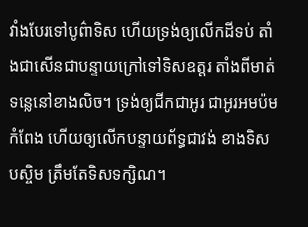វាំងបែរទៅបូព៌ាទិស ហើយទ្រង់ឲ្យលើកដីទប់ តាំងជាសើនជាបន្ទាយក្រៅទៅទិសឧត្តរ តាំងពីមាត់ទន្លេនៅខាងលិច។ ទ្រង់ឲ្យជីកជាអូរ ជាអូរអមប៉មកំពែង ហើយឲ្យលើកបន្ទាយព័ទ្ធជាវង់ ខាងទិសបស្ចិម ត្រឹមតែទិសទក្សិណ។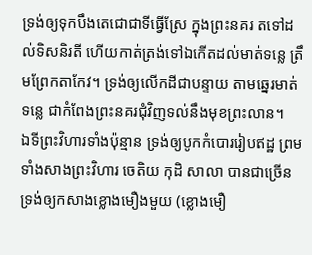ទ្រង់ឲ្យទុកបឹងតេជោជាទីធ្វើស្រែ ក្នុងព្រះនគរ តទៅដល់ទិសនិរតី ហើយកាត់ត្រង់ទៅឯកើតដល់មាត់ទន្លេ ត្រឹមព្រែកតាកែវ។ ទ្រង់ឲ្យលើកដីជាបន្ទាយ តាមឆ្នេរមាត់ទន្លេ ជាកំពែងព្រះនគរជុំវិញទល់នឹងមុខព្រះលាន។
ឯទីព្រះវិហារទាំងប៉ុន្មាន ទ្រង់ឲ្យបូកកំបោររៀបឥដ្ឋ ព្រមទាំងសាងព្រះវិហារ ចេតិយ កុដិ សាលា បានជាច្រើន ទ្រង់ឲ្យកសាងខ្លោងមឿងមួយ (ខ្លោងមឿ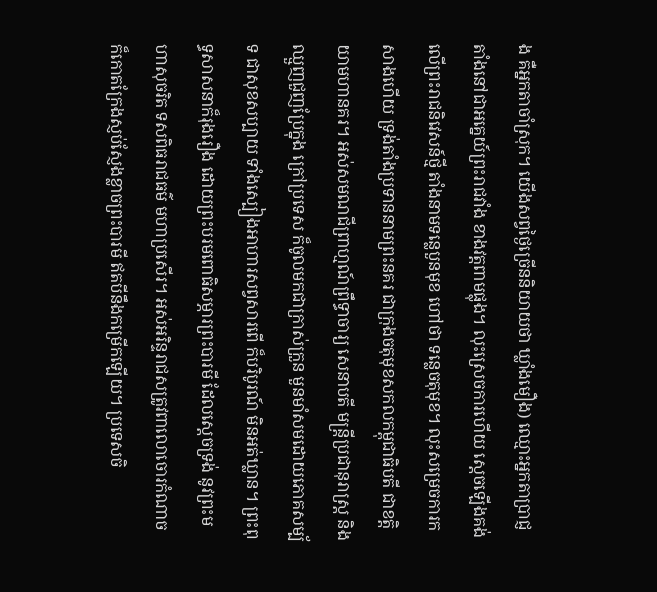ង គឺអ្នកតាចាំស្រុក។ យើងសព្វថ្ងៃច្រើននិយាយថា ឃ្លាំងមឿង) ឈ្មោះអ្នកតាប្រាជ្ញ តាំងនៅជាអគ្នេយ៍ព្រះរាជវាំង ខាងវត្តពាមផ្លុង។ លុះស្រេចការហើយ ស្ដេចឡើងគង់លើព្រះរាជនិវេសន៍ថ្មី តាំងនាមទន្លេបួនមុខ ហៅថា ទន្លេចតុមុខ។ លុះសម្រេចការកសាងហើយ ទ្រង់តាំងប្រទាននាមព្រះនគរ ជាក្រុងចតុមុខសកលកម្ពុជាធិបតី ជាខត្តិយាមហានគរ។ អស់សមណជីព្រាហ្មណ៍ព្រឹទ្ធាចារ្យ សេនាបតី មន្ត្រីប្រជានុរាស្ត្រ និង ឈ្មួញជួញប្រែក្នុង ក្រៅប្រទេស ក៏ចូលមកជាក្រាស់ក្រួន មួនមាំសមដោយភោគសម្ប័ទ ជាសុខសប្បាយ ទាំងស្បៀងអាហារសព្វសារពើ ក៏បរិបូរណ៍ មិនអត់ឃ្លាន។ ព្រះពុទ្ធសាសនាក៏រុងរឿង ដោយព្រះបរមពោធិសម្ភារព្រះបារមី ដែលស្ដេចទ្រង់ នូវព្រះមហាសុចរិត ទសពិធរាជធម៌ មហាប្រសើរ។ អស់អរិន្ទរាជសត្រូវពាលោចោរកំណាច ក៏កោតក្រែងស្ញប់ស្ញែងខ្លាចព្រះបារមី ឥតបីនឹងកម្រើកឡើយ។ ប្រទេសចិ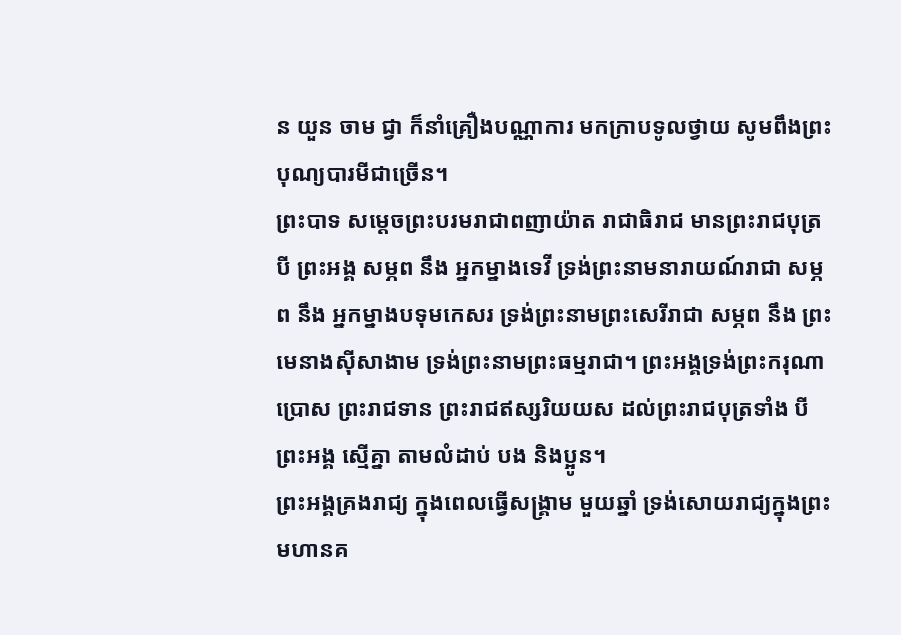ន យួន ចាម ជ្វា ក៏នាំគ្រឿងបណ្ណាការ មកក្រាបទូលថ្វាយ សូមពឹងព្រះបុណ្យបារមីជាច្រើន។
ព្រះបាទ សម្ដេចព្រះបរមរាជាពញាយ៉ាត រាជាធិរាជ មានព្រះរាជបុត្រ បី ព្រះអង្គ សម្ភព នឹង អ្នកម្នាងទេវី ទ្រង់ព្រះនាមនារាយណ៍រាជា សម្ភព នឹង អ្នកម្នាងបទុមកេសរ ទ្រង់ព្រះនាមព្រះសេរីរាជា សម្ភព នឹង ព្រះមេនាងស៊ីសាងាម ទ្រង់ព្រះនាមព្រះធម្មរាជា។ ព្រះអង្គទ្រង់ព្រះករុណាប្រោស ព្រះរាជទាន ព្រះរាជឥស្សរិយយស ដល់ព្រះរាជបុត្រទាំង បី ព្រះអង្គ ស្មើគ្នា តាមលំដាប់ បង និងប្អូន។
ព្រះអង្គគ្រងរាជ្យ ក្នុងពេលធ្វើសង្គ្រាម មួយឆ្នាំ ទ្រង់សោយរាជ្យក្នុងព្រះមហានគ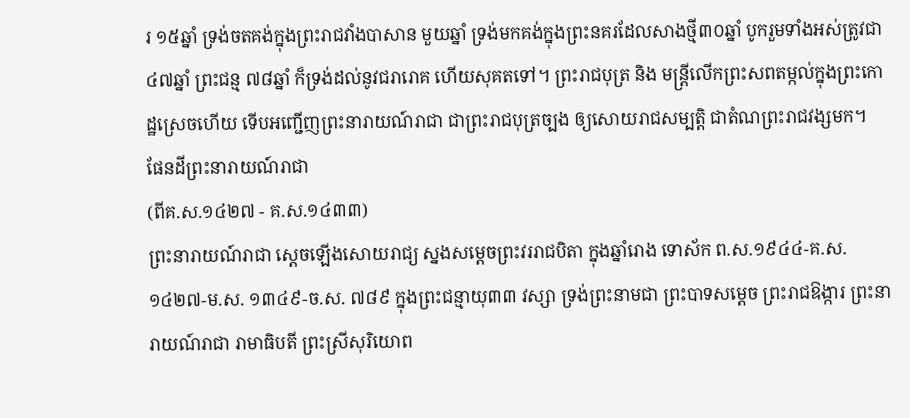រ ១៥ឆ្នាំ ទ្រង់ចតគង់ក្នុងព្រះរាជវាំងបាសាន មួយឆ្នាំ ទ្រង់មកគង់ក្នុងព្រះនគរដែលសាងថ្មី៣០ឆ្នាំ បូករួមទាំងអស់ត្រូវជា ៤៧ឆ្នាំ ព្រះជន្ម ៧៨ឆ្នាំ ក៏ទ្រង់ដល់នូវជរារោគ ហើយសុគតទៅ។ ព្រះរាជបុត្រ និង មន្ត្រីលើកព្រះសពតម្កល់ក្នុងព្រះកោដ្ឋស្រេចហើយ ទើបអញ្ជើញព្រះនារាយណ៍រាជា ជាព្រះរាជបុត្រច្បង ឲ្យសោយរាជសម្បត្តិ ជាតំណព្រះរាជវង្សមក។
ផែនដីព្រះនារាយណ៍រាជា
(ពីគ.ស.១៤២៧ - គ.ស.១៤៣៣)
ព្រះនារាយណ៍រាជា ស្ដេចឡើងសោយរាជ្យ ស្នងសម្ដេចព្រះវររាជបិតា ក្នុងឆ្នាំរោង ទោស័ក ព.ស.១៩៤៤-គ.ស. ១៤២៧-ម.ស. ១៣៤៩-ច.ស. ៧៨៩ ក្នុងព្រះជន្មាយុ៣៣ វស្សា ទ្រង់ព្រះនាមជា ព្រះបាទសម្ដេច ព្រះរាជឱង្ការ ព្រះនារាយណ៍រាជា រាមាធិបតី ព្រះស្រីសុរិយោព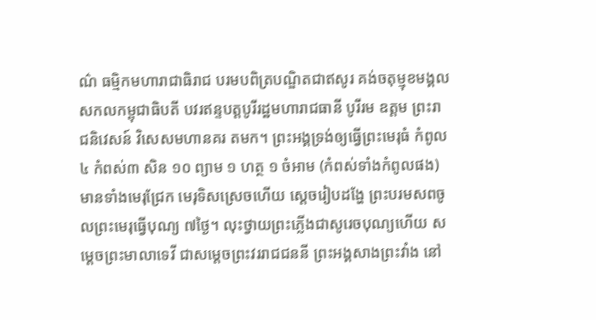ណ៌ ធម្មិកមហារាជាធិរាជ បរមបពិត្របណ្ឌិតជាឥសូរ គង់ចតុម្មុខមង្គល សកលកម្ពុជាធិបតី បវរឥន្ទបត្តបូរីរដ្ឋមហារាជធានី បូរីរម ឧត្តម ព្រះរាជនិវេសន៍ វិសេសមហានគរ តមក។ ព្រះអង្គទ្រង់ឲ្យធ្វើព្រះមេរុធំ កំពូល៤ កំពស់៣ សិន ១០ ព្យាម ១ ហត្ថ ១ ចំអាម (កំពស់ទាំងកំពូលផង) មានទាំងមេរុជ្រែក មេរុទិសស្រេចហើយ ស្ដេចរៀបដង្ហែ ព្រះបរមសពចូលព្រះមេរុធ្វើបុណ្យ ៧ថ្ងៃ។ លុះថ្វាយព្រះភ្លើងជាសូរេចបុណ្យហើយ សម្ដេចព្រះមាលាទេវី ជាសម្ដេចព្រះវររាជជននី ព្រះអង្គសាងព្រះវាំង នៅ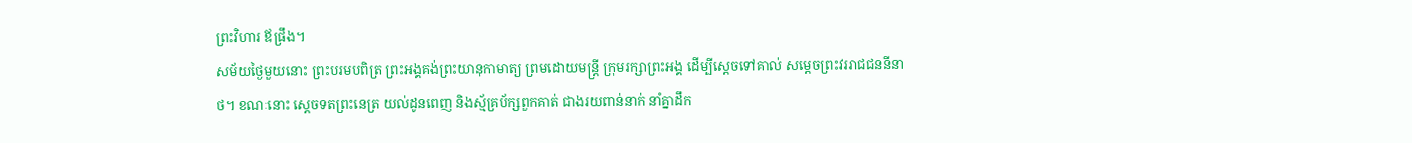ព្រះវិហារ ឪផ្រឹង។
សម័យថ្ងៃមួយនោះ ព្រះបរមបពិត្រ ព្រះអង្គគង់ព្រះយានុកាមាត្យ ព្រមដោយមន្ត្រី ក្រុមរក្សាព្រះអង្គ ដើម្បីស្ដេចទៅគាល់ សម្ដេចព្រះវររាជជននីនាថ។ ខណៈនោះ ស្ដេចទតព្រះនេត្រ យល់ដូនពេញ និងស្ម័គ្រប័ក្សពួកគាត់ ជាងរយពាន់នាក់ នាំគ្នាដឹក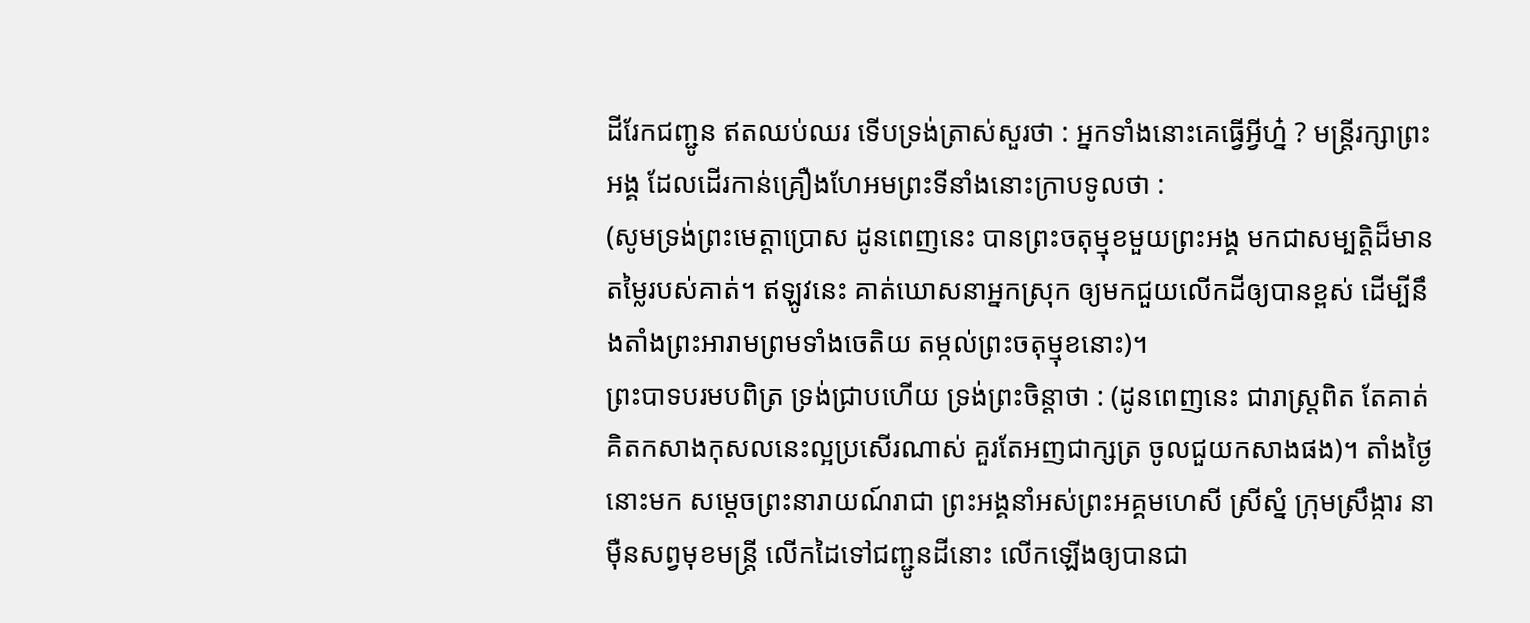ដីរែកជញ្ជូន ឥតឈប់ឈរ ទើបទ្រង់ត្រាស់សួរថា : អ្នកទាំងនោះគេធ្វើអ្វីហ្ន៎ ? មន្ត្រីរក្សាព្រះអង្គ ដែលដើរកាន់គ្រឿងហែអមព្រះទីនាំងនោះក្រាបទូលថា :
(សូមទ្រង់ព្រះមេត្តាប្រោស ដូនពេញនេះ បានព្រះចតុម្មុខមួយព្រះអង្គ មកជាសម្បត្តិដ៏មានតម្លៃរបស់គាត់។ ឥឡូវនេះ គាត់ឃោសនាអ្នកស្រុក ឲ្យមកជួយលើកដីឲ្យបានខ្ពស់ ដើម្បីនឹងតាំងព្រះអារាមព្រមទាំងចេតិយ តម្កល់ព្រះចតុម្មុខនោះ)។
ព្រះបាទបរមបពិត្រ ទ្រង់ជ្រាបហើយ ទ្រង់ព្រះចិន្តាថា : (ដូនពេញនេះ ជារាស្ត្រពិត តែគាត់គិតកសាងកុសលនេះល្អប្រសើរណាស់ គួរតែអញជាក្សត្រ ចូលជួយកសាងផង)។ តាំងថ្ងៃនោះមក សម្ដេចព្រះនារាយណ៍រាជា ព្រះអង្គនាំអស់ព្រះអគ្គមហេសី ស្រីស្នំ ក្រុមស្រឹង្ការ នាម៉ឺនសព្វមុខមន្ត្រី លើកដៃទៅជញ្ជូនដីនោះ លើកឡើងឲ្យបានជា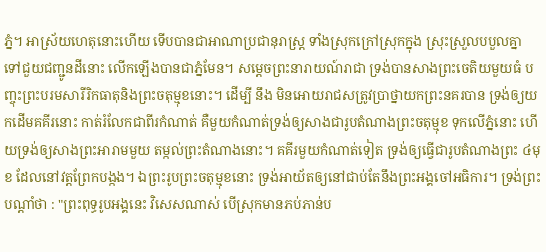ភ្នំ។ អាស្រ័យហេតុនោះហើយ ទើបបានជាអាណាប្រជានុរាស្ត្រ ទាំងស្រុកក្រៅស្រុកក្នុង ស្រុះស្រួលបបួលគ្នា ទៅជួយជញ្ជូនដីនោះ លើកឡើងបានជាភ្នំមែន។ សម្ដេចព្រះនារាយណ៍រាជា ទ្រង់បានសាងព្រះចេតិយមួយធំ បញ្ចុះព្រះបរមសារីរិកធាតុនិងព្រះចតុម្មុខនោះ។ ដើម្បី នឹង មិនអោយរាជសត្រូវប្រាថ្នាយកព្រះនគរបាន ទ្រង់ឲ្យយកដើមគគីរនោះ កាត់រំលែកជាពីរកំណាត់ គឺមួយកំណាត់ទ្រង់ឲ្យសាងជារូបតំណាងព្រះចតុម្មុខ ទុកលើភ្នំនោះ ហើយទ្រង់ឲ្យសាងព្រះអារាមមួយ តម្កល់ព្រះតំណាងនោះ។ គគីរមួយកំណាត់ទៀត ទ្រង់ឲ្យធ្វើជារូបតំណាងព្រះ ៤មុខ ដែលនៅវត្តព្រែកបង្កង។ ឯព្រះរូបព្រះចតុម្មុខនោះ ទ្រង់អាយ័តឲ្យនៅជាប់តែនឹងព្រះអង្គចៅអធិការ។ ទ្រង់ព្រះបណ្ដាំថា : "ព្រះពុទ្ធរូបអង្គនេះ វិសេសណាស់ បើស្រុកមានភប់ភាន់ប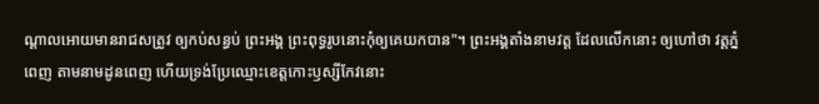ណ្ដាលអោយមានរាជសត្រូវ ឲ្យកប់សន្ធប់ ព្រះអង្គ ព្រះពុទ្ធរូបនោះកុំឲ្យគេយកបាន"។ ព្រះអង្គតាំងនាមវត្ត ដែលលើកនោះ ឲ្យហៅថា វត្តភ្នំពេញ តាមនាមដូនពេញ ហើយទ្រង់ប្រែឈ្មោះខេត្តកោះឫស្សីកែវនោះ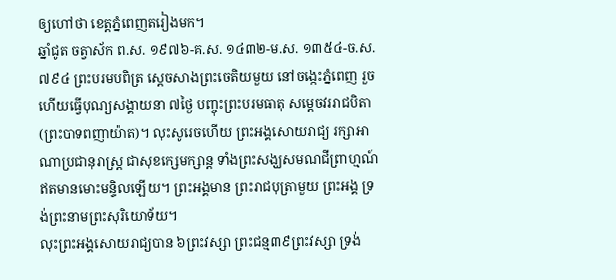ឲ្យហៅថា ខេត្តភ្នំពេញតរៀងមក។
ឆ្នាំជូត ចត្វាស័ក ព.ស. ១៩៧៦-គ.ស. ១៤៣២-ម.ស. ១៣៥៤-ច.ស. ៧៩៤ ព្រះបរមបពិត្រ ស្ដេចសាងព្រះចេតិយមួយ នៅចង្កេះភ្នំពេញ រួចហើយធ្វើបុណ្យសង្គាយនា ៧ថ្ងៃ បញ្ចុះព្រះបរមធាតុ សម្ដេចវររាជបិតា (ព្រះបាទពញាយ៉ាត)។ លុះសូរេចហើយ ព្រះអង្គសោយរាជ្យ រក្សាអាណាប្រជានុរាស្ត្រ ជាសុខក្សេមក្សាន្ត ទាំងព្រះសង្ឃសមណជីព្រាហ្មណ៍ ឥតមានមោះមន្ទិលឡើយ។ ព្រះអង្គមាន ព្រះរាជបុត្រាមួយ ព្រះអង្គ ទ្រង់ព្រះនាមព្រះសុរិយោទ័យ។
លុះព្រះអង្គសោយរាជ្យបាន ៦ព្រះវស្សា ព្រះជន្ម៣៩ព្រះវស្សា ទ្រង់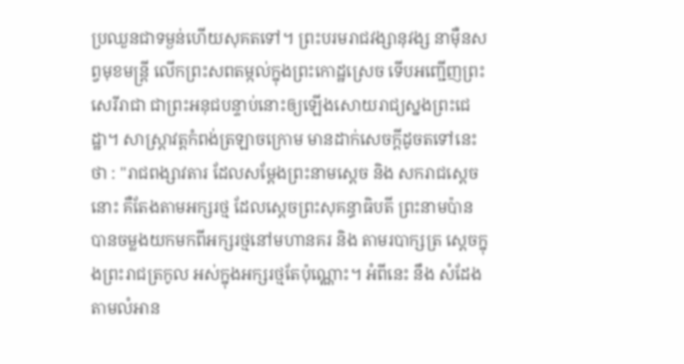ប្រឈួនជាទម្ងន់ហើយសុគតទៅ។ ព្រះបរមរាជវង្សានុវង្ស នាម៉ឺនសព្វមុខមន្ត្រី លើកព្រះសពតម្កល់ក្នុងព្រះកោដ្ឋស្រេច ទើបអញ្ជើញព្រះសេរីរាជា ជាព្រះអនុជបន្ទាប់នោះឲ្យឡើងសោយរាជ្យស្នងព្រះជេដ្ឋា។ សាស្ត្រាវត្តកំពង់ត្រឡាចក្រោម មានដាក់សេចក្ដីដូចតទៅនេះថា : "រាជពង្សាវតារ ដែលសម្ដែងព្រះនាមស្ដេច និង សករាជស្ដេចនោះ គឺតែងតាមអក្សរថ្ម ដែលស្ដេចព្រះសុគន្ធាធិបតី ព្រះនាមប៉ាន បានចម្លងយកមកពីអក្សរថ្មនៅមហានគរ និង តាមរបាក្សត្រ ស្ដេចក្នុងព្រះរាជត្រកូល អស់ក្នុងអក្សរថ្មតែប៉ុណ្ណោះ។ អំពីនេះ នឹង សំដែង តាមលំអាន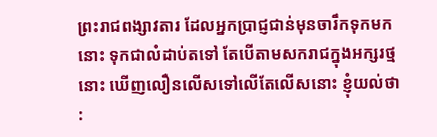ព្រះរាជពង្សាវតារ ដែលអ្នកប្រាជ្ញជាន់មុនចារឹកទុកមកនោះ ទុកជាលំដាប់តទៅ តែបើតាមសករាជក្នុងអក្សរថ្មនោះ ឃើញលឿនលើសទៅលើតែលើសនោះ ខ្ញុំយល់ថា :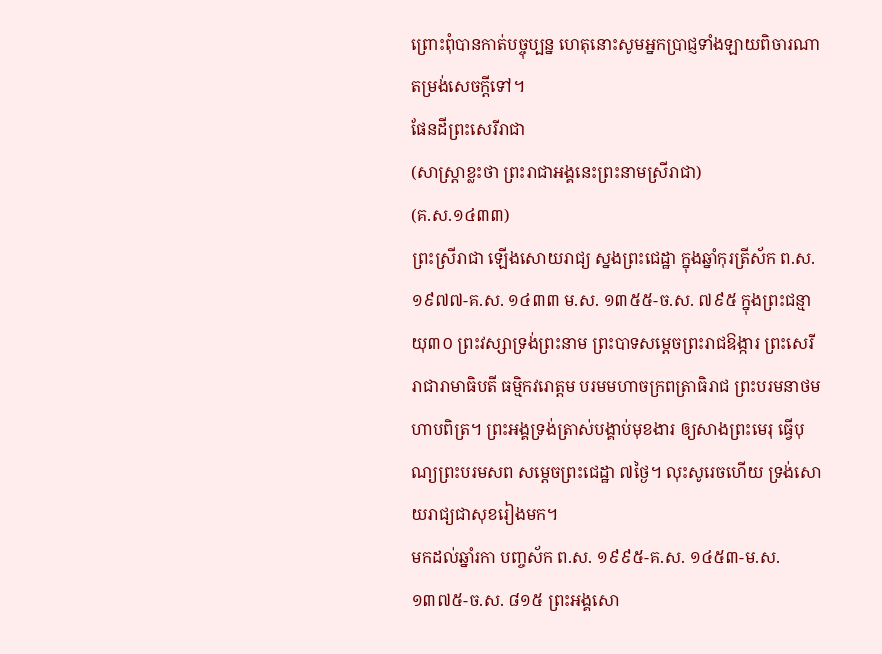ព្រោះពុំបានកាត់បច្ចុប្បន្ន ហេតុនោះសូមអ្នកប្រាជ្ញទាំងឡាយពិចារណាតម្រង់សេចក្ដីទៅ។
ផែនដីព្រះសេរីរាជា
(សាស្ដ្រាខ្លះថា ព្រះរាជាអង្គនេះព្រះនាមស្រីរាជា)
(គ.ស.១៤៣៣)
ព្រះស្រីរាជា ឡើងសោយរាជ្យ ស្នងព្រះជេដ្ឋា ក្នុងឆ្នាំកុរត្រីស័ក ព.ស.១៩៧៧-គ.ស. ១៤៣៣ ម.ស. ១៣៥៥-ច.ស. ៧៩៥ ក្នុងព្រះជន្មាយុ៣០ ព្រះវស្សាទ្រង់ព្រះនាម ព្រះបាទសម្ដេចព្រះរាជឱង្ការ ព្រះសេរីរាជារាមាធិបតី ធម្មិកវរោត្តម បរមមហាចក្រពត្រាធិរាជ ព្រះបរមនាថមហាបពិត្រ។ ព្រះអង្គទ្រង់ត្រាស់បង្គាប់មុខងារ ឲ្យសាងព្រះមេរុ ធ្វើបុណ្យព្រះបរមសព សម្ដេចព្រះជេដ្ឋា ៧ថ្ងៃ។ លុះសូរេចហើយ ទ្រង់សោយរាជ្យជាសុខរៀងមក។
មកដល់ឆ្នាំរកា បញ្ចស័ក ព.ស. ១៩៩៥-គ.ស. ១៤៥៣-ម.ស. ១៣៧៥-ច.ស. ៨១៥ ព្រះអង្គសោ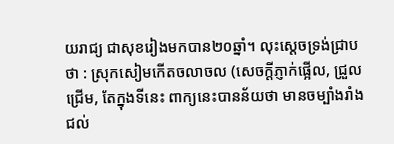យរាជ្យ ជាសុខរៀងមកបាន២០ឆ្នាំ។ លុះស្ដេចទ្រង់ជ្រាបថា : ស្រុកសៀមកើតចលាចល (សេចក្ដីភ្ញាក់ផ្អើល, ជ្រួលជ្រើម, តែក្នុងទីនេះ ពាក្យនេះបានន័យថា មានចម្បាំងរាំងជល់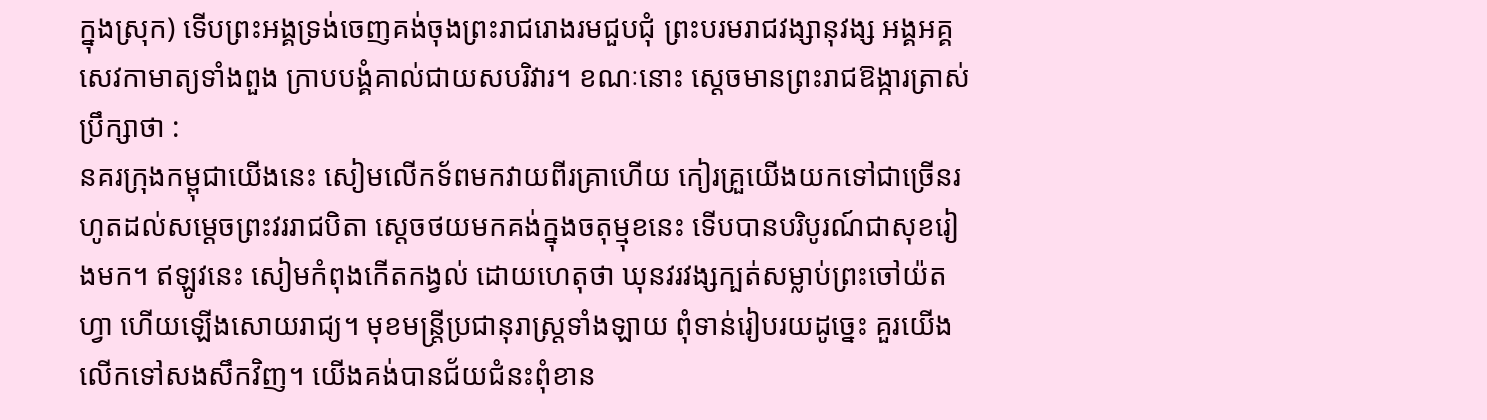ក្នុងស្រុក) ទើបព្រះអង្គទ្រង់ចេញគង់ចុងព្រះរាជរោងរមជួបជុំ ព្រះបរមរាជវង្សានុវង្ស អង្គអគ្គសេវកាមាត្យទាំងពួង ក្រាបបង្គំគាល់ជាយសបរិវារ។ ខណៈនោះ ស្ដេចមានព្រះរាជឱង្ការត្រាស់ប្រឹក្សាថា :
នគរក្រុងកម្ពុជាយើងនេះ សៀមលើកទ័ពមកវាយពីរគ្រាហើយ កៀរគ្រួយើងយកទៅជាច្រើនរហូតដល់សម្ដេចព្រះវររាជបិតា ស្ដេចថយមកគង់ក្នុងចតុម្មុខនេះ ទើបបានបរិបូរណ៍ជាសុខរៀងមក។ ឥឡូវនេះ សៀមកំពុងកើតកង្វល់ ដោយហេតុថា ឃុនវរវង្សក្បត់សម្លាប់ព្រះចៅយ៉តហ្វា ហើយឡើងសោយរាជ្យ។ មុខមន្ត្រីប្រជានុរាស្ត្រទាំងឡាយ ពុំទាន់រៀបរយដូច្នេះ គួរយើងលើកទៅសងសឹកវិញ។ យើងគង់បានជ័យជំនះពុំខាន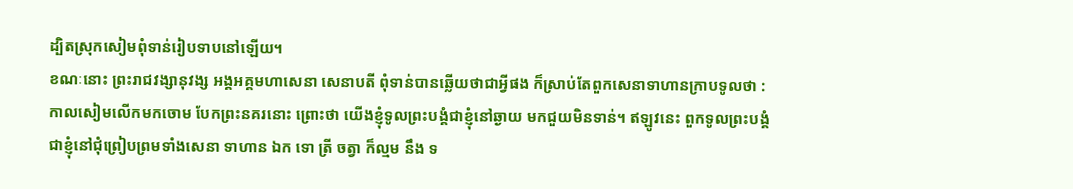ដ្បិតស្រុកសៀមពុំទាន់រៀបទាបនៅឡើយ។
ខណៈនោះ ព្រះរាជវង្សានុវង្ស អង្គអគ្គមហាសេនា សេនាបតី ពុំទាន់បានឆ្លើយថាជាអ្វីផង ក៏ស្រាប់តែពួកសេនាទាហានក្រាបទូលថា : កាលសៀមលើកមកចោម បែកព្រះនគរនោះ ព្រោះថា យើងខ្ញុំទូលព្រះបង្គំជាខ្ញុំនៅឆ្ងាយ មកជួយមិនទាន់។ ឥឡូវនេះ ពួកទូលព្រះបង្គំជាខ្ញុំនៅជុំព្រៀបព្រមទាំងសេនា ទាហាន ឯក ទោ ត្រី ចត្វា ក៏ល្មម នឹង ទ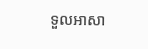ទួលអាសា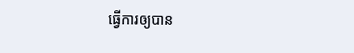ធ្វើការឲ្យបាន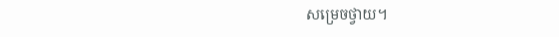សម្រេចថ្វាយ។